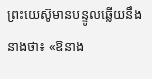ព្រះយេស៊ូមានបន្ទូលឆ្លើយនឹងនាងថា៖ «ឱនាង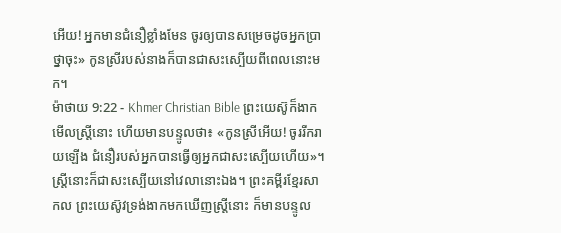អើយ! អ្នកមានជំនឿខ្លាំងមែន ចូរឲ្យបានសម្រេចដូចអ្នកប្រាថ្នាចុះ» កូនស្រីរបស់នាងក៏បានជាសះស្បើយពីពេលនោះមក។
ម៉ាថាយ 9:22 - Khmer Christian Bible ព្រះយេស៊ូក៏ងាកមើលស្ដ្រីនោះ ហើយមានបន្ទូលថា៖ «កូនស្រីអើយ! ចូររីករាយឡើង ជំនឿរបស់អ្នកបានធ្វើឲ្យអ្នកជាសះស្បើយហើយ»។ ស្ដ្រីនោះក៏ជាសះស្បើយនៅវេលានោះឯង។ ព្រះគម្ពីរខ្មែរសាកល ព្រះយេស៊ូវទ្រង់ងាកមកឃើញស្ត្រីនោះ ក៏មានបន្ទូល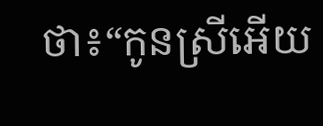ថា៖“កូនស្រីអើយ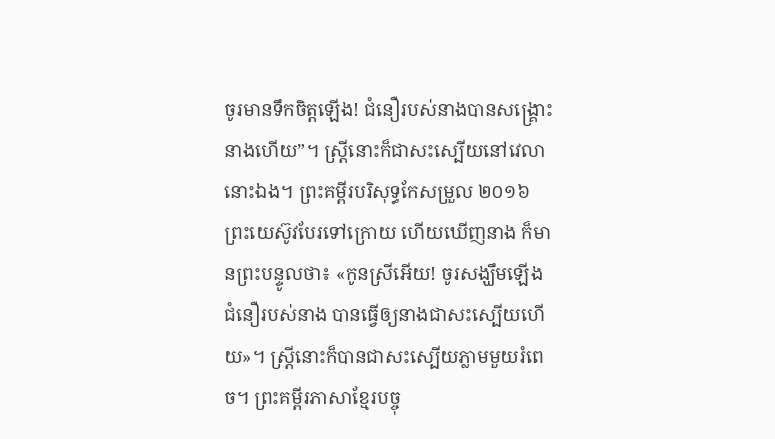ចូរមានទឹកចិត្តឡើង! ជំនឿរបស់នាងបានសង្គ្រោះនាងហើយ”។ ស្ត្រីនោះក៏ជាសះស្បើយនៅវេលានោះឯង។ ព្រះគម្ពីរបរិសុទ្ធកែសម្រួល ២០១៦ ព្រះយេស៊ូវបែរទៅក្រោយ ហើយឃើញនាង ក៏មានព្រះបន្ទូលថា៖ «កូនស្រីអើយ! ចូរសង្ឃឹមឡើង ជំនឿរបស់នាង បានធ្វើឲ្យនាងជាសះស្បើយហើយ»។ ស្ត្រីនោះក៏បានជាសះស្បើយភ្លាមមួយរំពេច។ ព្រះគម្ពីរភាសាខ្មែរបច្ចុ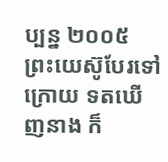ប្បន្ន ២០០៥ ព្រះយេស៊ូបែរទៅក្រោយ ទតឃើញនាង ក៏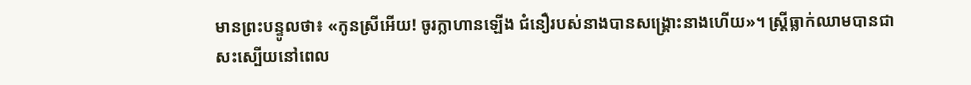មានព្រះបន្ទូលថា៖ «កូនស្រីអើយ! ចូរក្លាហានឡើង ជំនឿរបស់នាងបានសង្គ្រោះនាងហើយ»។ ស្ត្រីធ្លាក់ឈាមបានជាសះស្បើយនៅពេល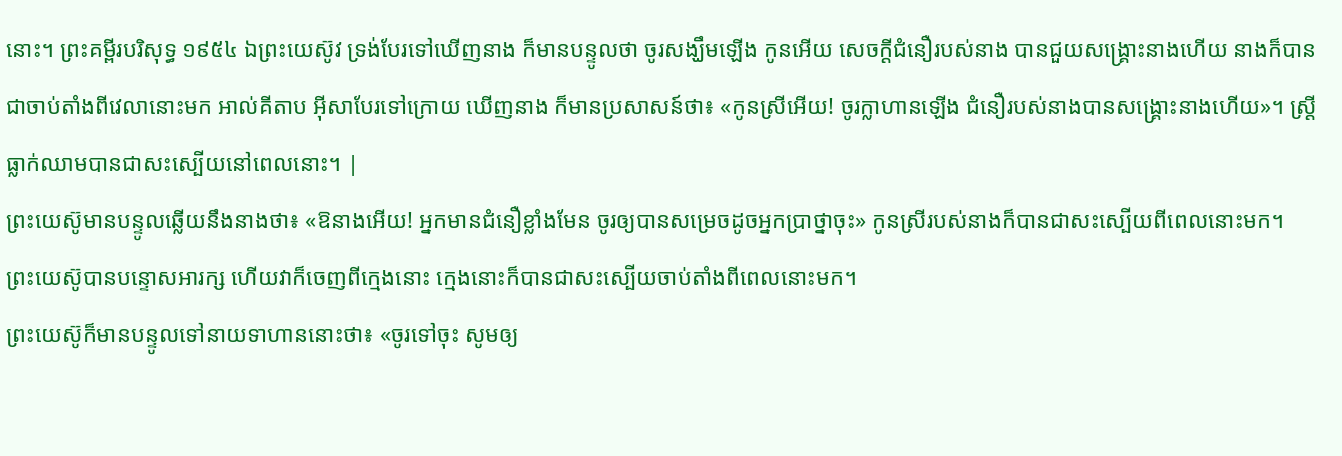នោះ។ ព្រះគម្ពីរបរិសុទ្ធ ១៩៥៤ ឯព្រះយេស៊ូវ ទ្រង់បែរទៅឃើញនាង ក៏មានបន្ទូលថា ចូរសង្ឃឹមឡើង កូនអើយ សេចក្ដីជំនឿរបស់នាង បានជួយសង្គ្រោះនាងហើយ នាងក៏បានជាចាប់តាំងពីវេលានោះមក អាល់គីតាប អ៊ីសាបែរទៅក្រោយ ឃើញនាង ក៏មានប្រសាសន៍ថា៖ «កូនស្រីអើយ! ចូរក្លាហានឡើង ជំនឿរបស់នាងបានសង្គ្រោះនាងហើយ»។ ស្ដ្រីធ្លាក់ឈាមបានជាសះស្បើយនៅពេលនោះ។ |
ព្រះយេស៊ូមានបន្ទូលឆ្លើយនឹងនាងថា៖ «ឱនាងអើយ! អ្នកមានជំនឿខ្លាំងមែន ចូរឲ្យបានសម្រេចដូចអ្នកប្រាថ្នាចុះ» កូនស្រីរបស់នាងក៏បានជាសះស្បើយពីពេលនោះមក។
ព្រះយេស៊ូបានបន្ទោសអារក្ស ហើយវាក៏ចេញពីក្មេងនោះ ក្មេងនោះក៏បានជាសះស្បើយចាប់តាំងពីពេលនោះមក។
ព្រះយេស៊ូក៏មានបន្ទូលទៅនាយទាហាននោះថា៖ «ចូរទៅចុះ សូមឲ្យ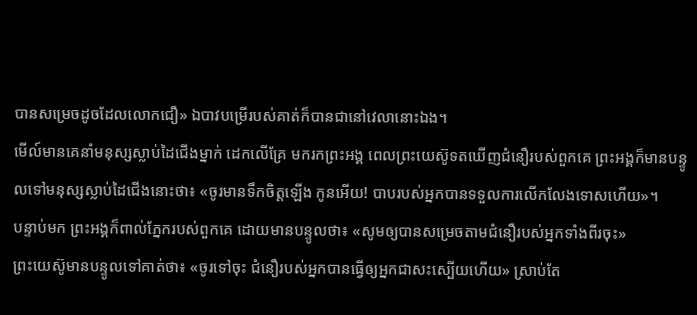បានសម្រេចដូចដែលលោកជឿ» ឯបាវបម្រើរបស់គាត់ក៏បានជានៅវេលានោះឯង។
មើល៍មានគេនាំមនុស្សស្លាប់ដៃជើងម្នាក់ ដេកលើគ្រែ មករកព្រះអង្គ ពេលព្រះយេស៊ូទតឃើញជំនឿរបស់ពួកគេ ព្រះអង្គក៏មានបន្ទូលទៅមនុស្សស្លាប់ដៃជើងនោះថា៖ «ចូរមានទឹកចិត្ដឡើង កូនអើយ! បាបរបស់អ្នកបានទទួលការលើកលែងទោសហើយ»។
បន្ទាប់មក ព្រះអង្គក៏ពាល់ភ្នែករបស់ពួកគេ ដោយមានបន្ទូលថា៖ «សូមឲ្យបានសម្រេចតាមជំនឿរបស់អ្នកទាំងពីរចុះ»
ព្រះយេស៊ូមានបន្ទូលទៅគាត់ថា៖ «ចូរទៅចុះ ជំនឿរបស់អ្នកបានធ្វើឲ្យអ្នកជាសះស្បើយហើយ» ស្រាប់តែ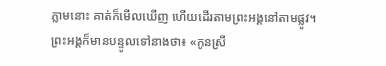ភ្លាមនោះ គាត់ក៏មើលឃើញ ហើយដើរតាមព្រះអង្គនៅតាមផ្លូវ។
ព្រះអង្គក៏មានបន្ទូលទៅនាងថា៖ «កូនស្រី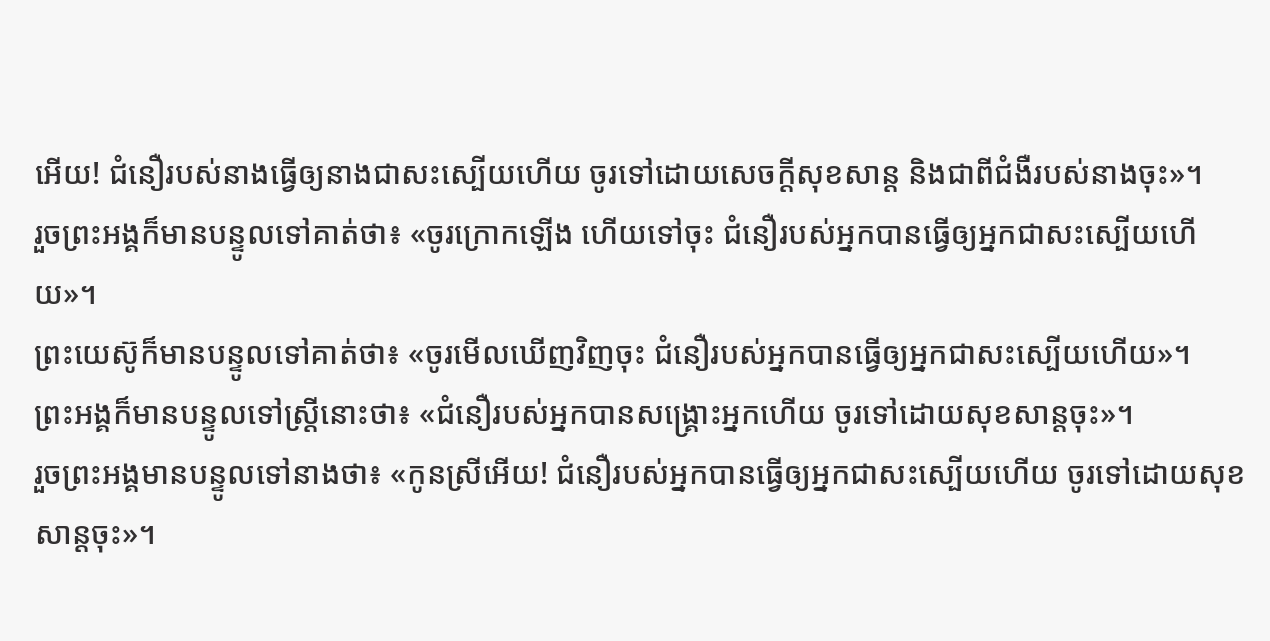អើយ! ជំនឿរបស់នាងធ្វើឲ្យនាងជាសះស្បើយហើយ ចូរទៅដោយសេចក្ដីសុខសាន្ដ និងជាពីជំងឺរបស់នាងចុះ»។
រួចព្រះអង្គក៏មានបន្ទូលទៅគាត់ថា៖ «ចូរក្រោកឡើង ហើយទៅចុះ ជំនឿរបស់អ្នកបានធ្វើឲ្យអ្នកជាសះស្បើយហើយ»។
ព្រះយេស៊ូក៏មានបន្ទូលទៅគាត់ថា៖ «ចូរមើលឃើញវិញចុះ ជំនឿរបស់អ្នកបានធ្វើឲ្យអ្នកជាសះស្បើយហើយ»។
ព្រះអង្គក៏មានបន្ទូលទៅស្ដ្រីនោះថា៖ «ជំនឿរបស់អ្នកបានសង្គ្រោះអ្នកហើយ ចូរទៅដោយសុខសាន្តចុះ»។
រួចព្រះអង្គមានបន្ទូលទៅនាងថា៖ «កូនស្រីអើយ! ជំនឿរបស់អ្នកបានធ្វើឲ្យអ្នកជាសះស្បើយហើយ ចូរទៅដោយសុខសាន្ដចុះ»។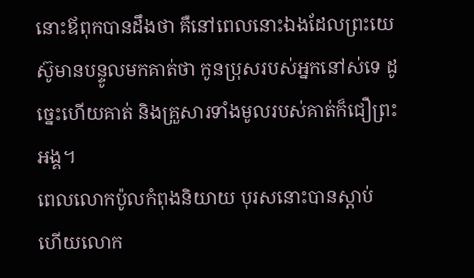នោះឪពុកបានដឹងថា គឺនៅពេលនោះឯងដែលព្រះយេស៊ូមានបន្ទូលមកគាត់ថា កូនប្រុសរបស់អ្នកនៅស់ទេ ដូច្នេះហើយគាត់ និងគ្រួសារទាំងមូលរបស់គាត់ក៏ជឿព្រះអង្គ។
ពេលលោកប៉ូលកំពុងនិយាយ បុរសនោះបានស្ដាប់ ហើយលោក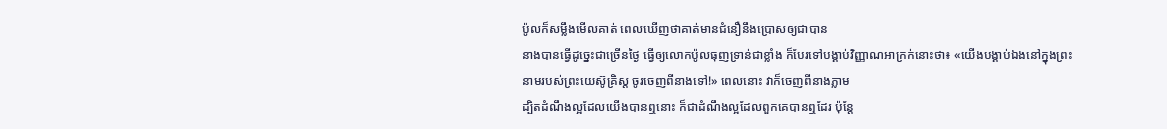ប៉ូលក៏សម្លឹងមើលគាត់ ពេលឃើញថាគាត់មានជំនឿនឹងប្រោសឲ្យជាបាន
នាងបានធ្វើដូច្នេះជាច្រើនថ្ងៃ ធ្វើឲ្យលោកប៉ូលធុញទ្រាន់ជាខ្លាំង ក៏បែរទៅបង្គាប់វិញ្ញាណអាក្រក់នោះថា៖ «យើងបង្គាប់ឯងនៅក្នុងព្រះនាមរបស់ព្រះយេស៊ូគ្រិស្ដ ចូរចេញពីនាងទៅ!» ពេលនោះ វាក៏ចេញពីនាងភ្លាម
ដ្បិតដំណឹងល្អដែលយើងបានឮនោះ ក៏ជាដំណឹងល្អដែលពួកគេបានឮដែរ ប៉ុន្ដែ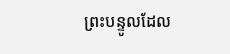ព្រះបន្ទូលដែល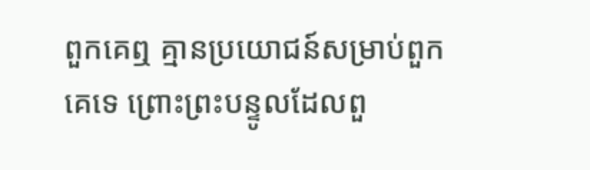ពួកគេឮ គ្មានប្រយោជន៍សម្រាប់ពួកគេទេ ព្រោះព្រះបន្ទូលដែលពួ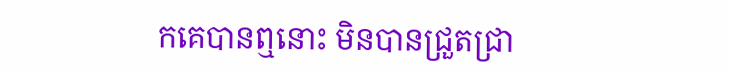កគេបានឮនោះ មិនបានជ្រួតជ្រា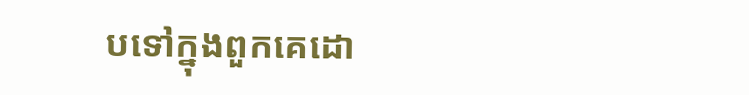បទៅក្នុងពួកគេដោ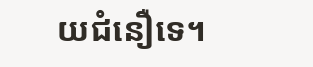យជំនឿទេ។